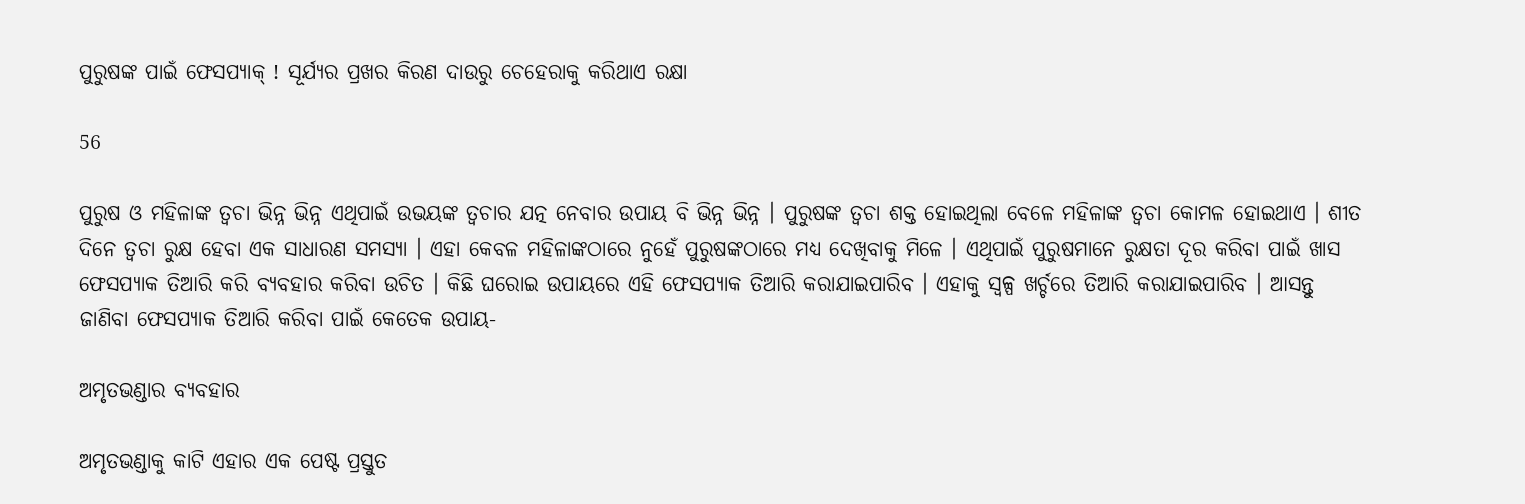ପୁରୁଷଙ୍କ ପାଇଁ ଫେସପ୍ୟାକ୍ ! ସୂର୍ଯ୍ୟର ପ୍ରଖର କିରଣ ଦାଉରୁ ଚେହେରାକୁ କରିଥାଏ ରକ୍ଷା

56

ପୁରୁଷ ଓ ମହିଳାଙ୍କ ତ୍ୱଚା ଭିନ୍ନ ଭିନ୍ନ ଏଥିପାଇଁ ଉଭୟଙ୍କ ତ୍ୱଚାର ଯତ୍ନ ନେବାର ଉପାୟ ବି ଭିନ୍ନ ଭିନ୍ନ । ପୁରୁଷଙ୍କ ତ୍ୱଚା ଶକ୍ତ ହୋଇଥିଲା ବେଳେ ମହିଳାଙ୍କ ତ୍ୱଚା କୋମଳ ହୋଇଥାଏ । ଶୀତ ଦିନେ ତ୍ୱଚା ରୁକ୍ଷ ହେବା ଏକ ସାଧାରଣ ସମସ୍ୟା । ଏହା କେବଳ ମହିଳାଙ୍କଠାରେ ନୁହେଁ ପୁରୁଷଙ୍କଠାରେ ମଧ୍ୟ ଦେଖିବାକୁ ମିଳେ । ଏଥିପାଇଁ ପୁରୁଷମାନେ ରୁକ୍ଷତା ଦୂର କରିବା ପାଇଁ ଖାସ ଫେସପ୍ୟାକ ତିଆରି କରି ବ୍ୟବହାର କରିବା ଉଚିତ । କିଛି ଘରୋଇ ଉପାୟରେ ଏହି ଫେସପ୍ୟାକ ତିଆରି କରାଯାଇପାରିବ । ଏହାକୁ ସ୍ୱଳ୍ପ ଖର୍ଚ୍ଚରେ ତିଆରି କରାଯାଇପାରିବ । ଆସନ୍ତୁ ଜାଣିବା ଫେସପ୍ୟାକ ତିଆରି କରିବା ପାଇଁ କେତେକ ଉପାୟ-

ଅମୃତଭଣ୍ଡାର ବ୍ୟବହାର

ଅମୃତଭଣ୍ଡାକୁ କାଟି ଏହାର ଏକ ପେଷ୍ଟ ପ୍ରସ୍ତୁତ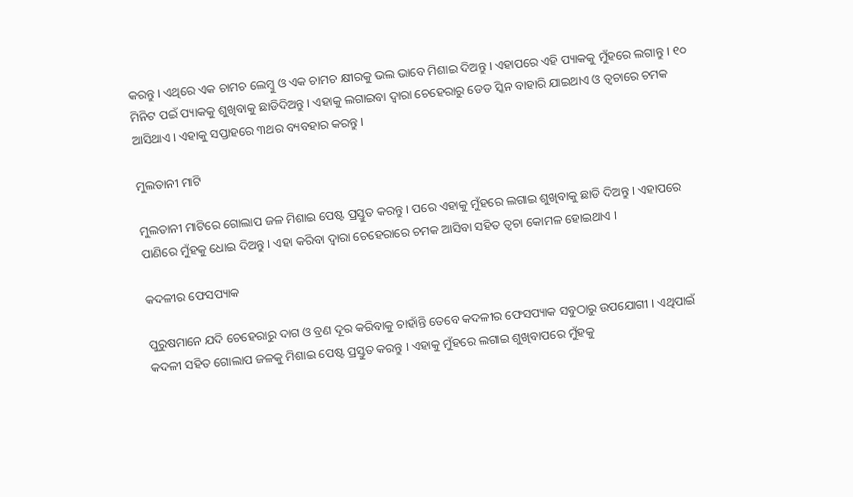କରନ୍ତୁ । ଏଥିରେ ଏକ ଚାମଚ ଲେମ୍ବୁ ଓ ଏକ ଚାମଚ କ୍ଷୀରକୁ ଭଲ ଭାବେ ମିଶାଇ ଦିଅନ୍ତୁ । ଏହାପରେ ଏହି ପ୍ୟାକକୁ ମୁଁହରେ ଲଗାନ୍ତୁ । ୧୦ ମିନିଟ ପଇଁ ପ୍ୟାକକୁ ଶୁଖିବାକୁ ଛାଡିଦିଅନ୍ତୁ । ଏହାକୁ ଲଗାଇବା ଦ୍ୱାରା ଚେହେରାରୁ ଡେଡ ସ୍କିନ ବାହାରି ଯାଇଥାଏ ଓ ତ୍ୱଚାରେ ଚମକ ଆସିଥାଏ । ଏହାକୁ ସପ୍ତାହରେ ୩ଥର ବ୍ୟବହାର କରନ୍ତୁ ।

ମୁଲତାନୀ ମାଟି

ମୁଲତାନୀ ମାଟିରେ ଗୋଲାପ ଜଳ ମିଶାଇ ପେଷ୍ଟ ପ୍ରସ୍ତୁତ କରନ୍ତୁ । ପରେ ଏହାକୁ ମୁଁହରେ ଲଗାଇ ଶୁଖିବାକୁ ଛାଡି ଦିଅନ୍ତୁ । ଏହାପରେ ପାଣିରେ ମୁଁହକୁ ଧୋଇ ଦିଅନ୍ତୁ । ଏହା କରିବା ଦ୍ୱାରା ଚେହେରାରେ ଚମକ ଆସିବା ସହିତ ତ୍ୱଚା କୋମଳ ହୋଇଥାଏ ।

କଦଳୀର ଫେସପ୍ୟାକ

ପୁରୁଷମାନେ ଯଦି ଚେହେରାରୁ ଦାଗ ଓ ବ୍ରଣ ଦୂର କରିବାକୁ ଚାହାଁନ୍ତି ତେବେ କଦଳୀର ଫେସପ୍ୟାକ ସବୁଠାରୁ ଉପଯୋଗୀ । ଏଥିପାଇଁ କଦଳୀ ସହିତ ଗୋଲାପ ଜଳକୁ ମିଶାଇ ପେଷ୍ଟ ପ୍ରସ୍ତୁତ କରନ୍ତୁ । ଏହାକୁ ମୁଁହରେ ଲଗାଇ ଶୁଖିବାପରେ ମୁଁହକୁ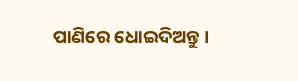ପାଣିରେ ଧୋଇଦିଅନ୍ତୁ ।